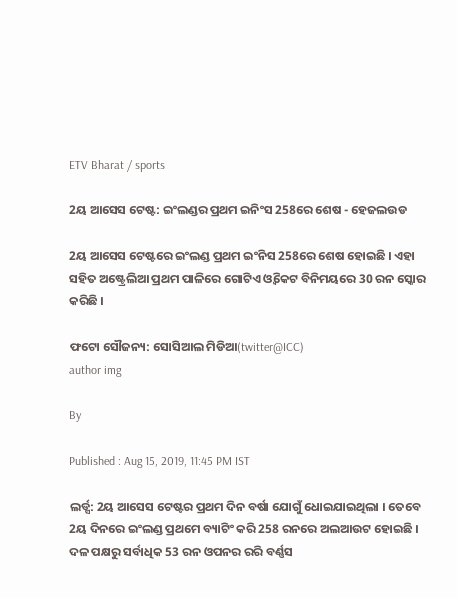ETV Bharat / sports

2ୟ ଆସେସ ଟେଷ୍ଟ: ଇଂଲଣ୍ଡର ପ୍ରଥମ ଇନିଂସ 258ରେ ଶେଷ - ହେଜଲଉଡ

2ୟ ଆସେସ ଟେଷ୍ଟରେ ଇଂଲଣ୍ଡ ପ୍ରଥମ ଇଂନିସ 258ରେ ଶେଷ ହୋଇଛି । ଏହା ସହିତ ଅଷ୍ଟ୍ରେଲିଆ ପ୍ରଥମ ପାଳିରେ ଗୋଟିଏ ଓ୍ବିକେଟ ବିନିମୟରେ 30 ରନ ସ୍କୋର କରିଛି ।

ଫଟୋ ସୌଜନ୍ୟ: ସୋସିଆଲ ମିଡିଆ(twitter@ICC)
author img

By

Published : Aug 15, 2019, 11:45 PM IST

ଲର୍ଡ୍ସ: 2ୟ ଆସେସ ଟେଷ୍ଟର ପ୍ରଥମ ଦିନ ବର୍ଷା ଯୋଗୁଁ ଧୋଇଯାଇଥିଲା । ତେବେ 2ୟ ଦିନରେ ଇଂଲଣ୍ଡ ପ୍ରଥମେ ବ୍ୟାଟିଂ କରି 258 ରନରେ ଅଲଆଉଟ ହୋଇଛି । ଦଳ ପକ୍ଷରୁ ସର୍ବାଧିକ 53 ରନ ଓପନର ରରି ବର୍ଣ୍ଣସ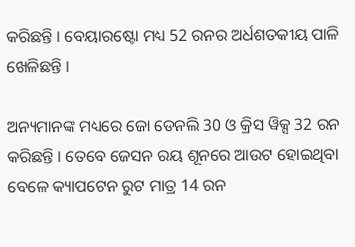କରିଛନ୍ତି । ବେୟାରଷ୍ଟୋ ମଧ୍ୟ 52 ରନର ଅର୍ଧଶତକୀୟ ପାଳି ଖେଳିଛନ୍ତି ।

ଅନ୍ୟମାନଙ୍କ ମଧ୍ୟରେ ଜୋ ଡେନଲି 30 ଓ କ୍ରିସ ୱିକ୍ସ 32 ରନ କରିଛନ୍ତି । ତେବେ ଜେସନ ରୟ ଶୂନରେ ଆଉଟ ହୋଇଥିବା ବେଳେ କ୍ୟାପଟେନ ରୁଟ ମାତ୍ର 14 ରନ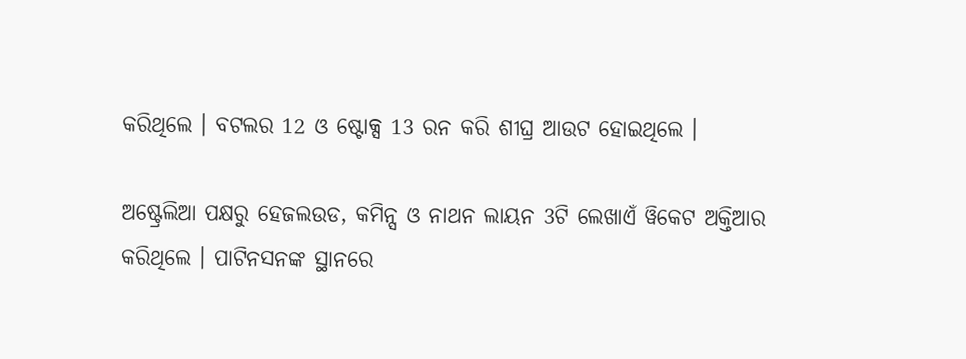କରିଥିଲେ । ବଟଲର 12 ଓ ଷ୍ଟୋକ୍ସ 13 ରନ କରି ଶୀଘ୍ର ଆଉଟ ହୋଇଥିଲେ ।

ଅଷ୍ଟ୍ରେଲିଆ ପକ୍ଷରୁ ହେଜଲଉଡ, କମିନ୍ସ ଓ ନାଥନ ଲାୟନ 3ଟି ଲେଖାଏଁ ୱିକେଟ ଅକ୍ତିଆର କରିଥିଲେ । ପାଟିନସନଙ୍କ ସ୍ଥାନରେ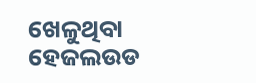ଖେଳୁଥିବା ହେଜଲଉଡ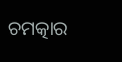ଚମତ୍କାର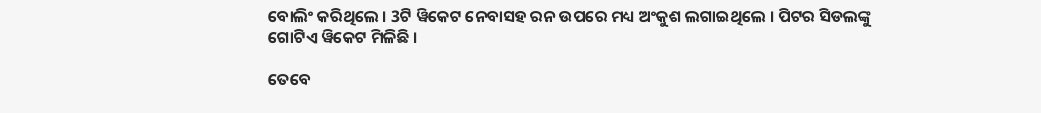ବୋଲିଂ କରିଥିଲେ । 3ଟି ୱିକେଟ ନେବାସହ ରନ ଉପରେ ମଧ୍ୟ ଅଂକୁଶ ଲଗାଇଥିଲେ । ପିଟର ସିଡଲଙ୍କୁ ଗୋଟିଏ ୱିକେଟ ମିଳିଛି ।

ତେବେ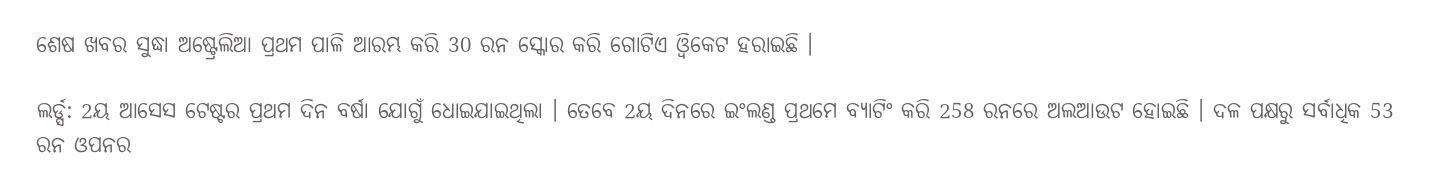ଶେଷ ଖବର ସୁଦ୍ଧା ଅଷ୍ଟ୍ରେଲିଆ ପ୍ରଥମ ପାଳି ଆରମ୍ଭ କରି 30 ରନ ସ୍କୋର କରି ଗୋଟିଏ ଓ୍ବିକେଟ ହରାଇଛି ।

ଲର୍ଡ୍ସ: 2ୟ ଆସେସ ଟେଷ୍ଟର ପ୍ରଥମ ଦିନ ବର୍ଷା ଯୋଗୁଁ ଧୋଇଯାଇଥିଲା । ତେବେ 2ୟ ଦିନରେ ଇଂଲଣ୍ଡ ପ୍ରଥମେ ବ୍ୟାଟିଂ କରି 258 ରନରେ ଅଲଆଉଟ ହୋଇଛି । ଦଳ ପକ୍ଷରୁ ସର୍ବାଧିକ 53 ରନ ଓପନର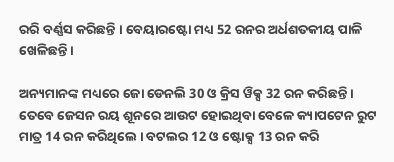ରରି ବର୍ଣ୍ଣସ କରିଛନ୍ତି । ବେୟାରଷ୍ଟୋ ମଧ୍ୟ 52 ରନର ଅର୍ଧଶତକୀୟ ପାଳି ଖେଳିଛନ୍ତି ।

ଅନ୍ୟମାନଙ୍କ ମଧ୍ୟରେ ଜୋ ଡେନଲି 30 ଓ କ୍ରିସ ୱିକ୍ସ 32 ରନ କରିଛନ୍ତି । ତେବେ ଜେସନ ରୟ ଶୂନରେ ଆଉଟ ହୋଇଥିବା ବେଳେ କ୍ୟାପଟେନ ରୁଟ ମାତ୍ର 14 ରନ କରିଥିଲେ । ବଟଲର 12 ଓ ଷ୍ଟୋକ୍ସ 13 ରନ କରି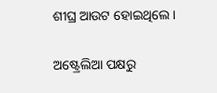ଶୀଘ୍ର ଆଉଟ ହୋଇଥିଲେ ।

ଅଷ୍ଟ୍ରେଲିଆ ପକ୍ଷରୁ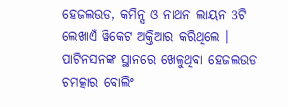ହେଜଲଉଡ, କମିନ୍ସ ଓ ନାଥନ ଲାୟନ 3ଟି ଲେଖାଏଁ ୱିକେଟ ଅକ୍ତିଆର କରିଥିଲେ । ପାଟିନସନଙ୍କ ସ୍ଥାନରେ ଖେଳୁଥିବା ହେଜଲଉଡ ଚମତ୍କାର ବୋଲିଂ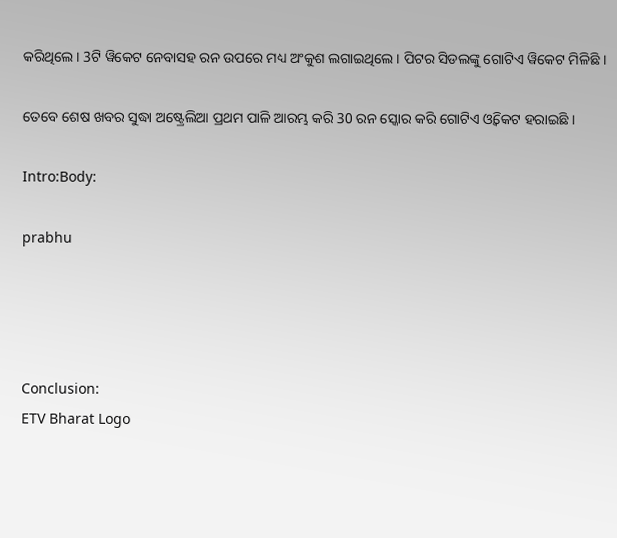କରିଥିଲେ । 3ଟି ୱିକେଟ ନେବାସହ ରନ ଉପରେ ମଧ୍ୟ ଅଂକୁଶ ଲଗାଇଥିଲେ । ପିଟର ସିଡଲଙ୍କୁ ଗୋଟିଏ ୱିକେଟ ମିଳିଛି ।

ତେବେ ଶେଷ ଖବର ସୁଦ୍ଧା ଅଷ୍ଟ୍ରେଲିଆ ପ୍ରଥମ ପାଳି ଆରମ୍ଭ କରି 30 ରନ ସ୍କୋର କରି ଗୋଟିଏ ଓ୍ବିକେଟ ହରାଇଛି ।

Intro:Body:

prabhu




Conclusion:
ETV Bharat Logo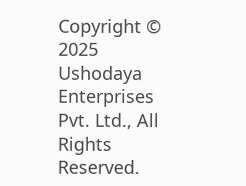Copyright © 2025 Ushodaya Enterprises Pvt. Ltd., All Rights Reserved.